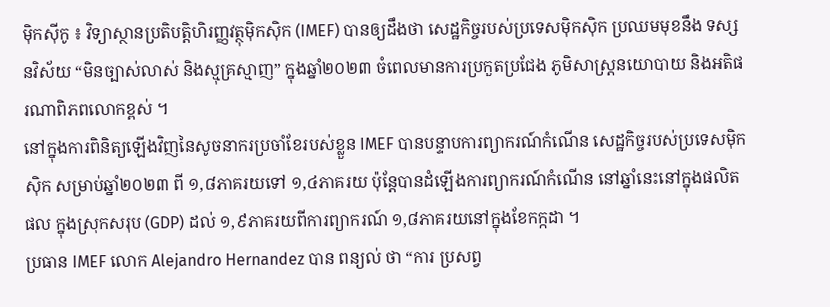ម៉ិកស៊ីកូ ៖ វិទ្យាស្ថានប្រតិបត្តិហិរញ្ញវត្ថុម៉ិកស៊ិក (IMEF) បានឲ្យដឹងថា សេដ្ឋកិច្ចរបស់ប្រទេសម៉ិកស៊ិក ប្រឈមមុខនឹង ទស្សនវិស័យ “មិនច្បាស់លាស់ និងស្មុគ្រស្មាញ” ក្នុងឆ្នាំ២០២៣ ចំពេលមានការប្រកួតប្រជែង ភូមិសាស្ត្រនយោបាយ និងអតិផរណាពិភពលោកខ្ពស់ ។
នៅក្នុងការពិនិត្យឡើងវិញនៃសូចនាករប្រចាំខែរបស់ខ្លួន IMEF បានបន្ទាបការព្យាករណ៍កំណើន សេដ្ឋកិច្ចរបស់ប្រទេសម៉ិកស៊ិក សម្រាប់ឆ្នាំ២០២៣ ពី ១,៨ភាគរយទៅ ១,៤ភាគរយ ប៉ុន្តែបានដំឡើងការព្យាករណ៍កំណើន នៅឆ្នាំនេះនៅក្នុងផលិតផល ក្នុងស្រុកសរុប (GDP) ដល់ ១,៩ភាគរយពីការព្យាករណ៍ ១,៨ភាគរយនៅក្នុងខែកក្កដា ។
ប្រធាន IMEF លោក Alejandro Hernandez បាន ពន្យល់ ថា “ការ ប្រសព្វ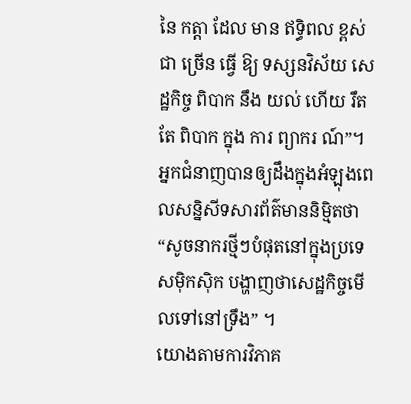នៃ កត្តា ដែល មាន ឥទ្ធិពល ខ្ពស់ ជា ច្រើន ធ្វើ ឱ្យ ទស្សនវិស័យ សេដ្ឋកិច្ច ពិបាក នឹង យល់ ហើយ រឹតតែ ពិបាក ក្នុង ការ ព្យាករ ណ៍”។
អ្នកជំនាញបានឲ្យដឹងក្នុងអំឡុងពេលសន្និសីទសារព័ត៌មាននិម្មិតថា “សូចនាករថ្មីៗបំផុតនៅក្នុងប្រទេសម៉ិកស៊ិក បង្ហាញថាសេដ្ឋកិច្ចមើលទៅនៅទ្រឹង” ។
យោងតាមការវិភាគ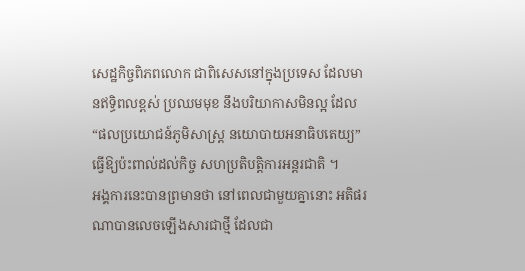សេដ្ឋកិច្ចពិភពលោក ជាពិសេសនៅក្នុងប្រទេស ដែលមានឥទ្ធិពលខ្ពស់ ប្រឈមមុខ នឹងបរិយាកាសមិនល្អ ដែល “ផលប្រយោជន៍ភូមិសាស្ត្រ នយោបាយអនាធិបតេយ្យ” ធ្វើឱ្យប៉ះពាល់ដល់កិច្ច សហប្រតិបត្តិការអន្តរជាតិ ។
អង្គការនេះបានព្រមានថា នៅពេលជាមួយគ្នានោះ អតិផរណាបានលេចឡើងសារជាថ្មី ដែលជា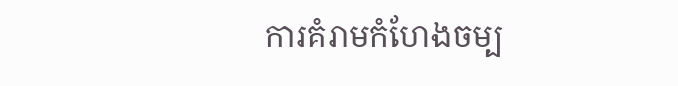ការគំរាមកំហែងចម្ប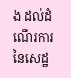ង ដល់ដំណើរការនៃសេដ្ឋ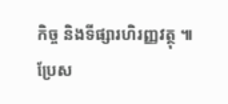កិច្ច និងទីផ្សារហិរញ្ញវត្ថុ ៕
ប្រែស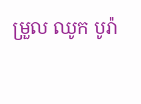ម្រួល ឈូក បូរ៉ា